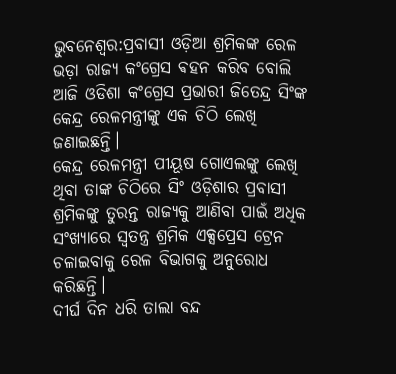ଭୁବନେଶ୍ୱର:ପ୍ରବାସୀ ଓଡ଼ିଆ ଶ୍ରମିକଙ୍କ ରେଳ ଭଡ଼ା ରାଜ୍ୟ କଂଗ୍ରେସ ଵହନ କରିବ ବୋଲି ଆଜି ଓଡିଶା କଂଗ୍ରେସ ପ୍ରଭାରୀ ଜିତେନ୍ଦ୍ର ସିଂଙ୍କ କେନ୍ଦ୍ର ରେଳମନ୍ତ୍ରୀଙ୍କୁ ଏକ ଚିଠି ଲେଖି ଜଣାଇଛନ୍ତି।
କେନ୍ଦ୍ର ରେଳମନ୍ତ୍ରୀ ପୀୟୂଷ ଗୋଏଲଙ୍କୁ ଲେଖି ଥିବା ତାଙ୍କ ଚିଠିରେ ସିଂ ଓଡ଼ିଶାର ପ୍ରବାସୀ ଶ୍ରମିକଙ୍କୁ ତୁରନ୍ତ ରାଜ୍ୟକୁ ଆଣିବା ପାଇଁ ଅଧିକ ସଂଖ୍ୟାରେ ସ୍ୱତନ୍ତ୍ର ଶ୍ରମିକ ଏକ୍ସପ୍ରେସ ଟ୍ରେନ ଚଳାଇବାକୁ ରେଳ ବିଭାଗକୁ ଅନୁରୋଧ କରିଛନ୍ତି।
ଦୀର୍ଘ ଦିନ ଧରି ତାଲା ବନ୍ଦ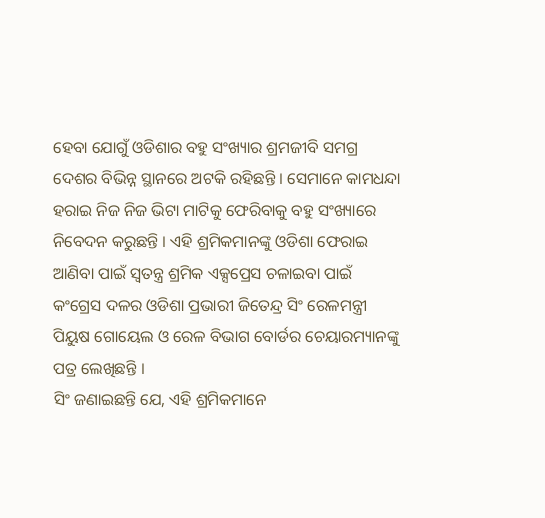ହେବା ଯୋଗୁଁ ଓଡିଶାର ବହୁ ସଂଖ୍ୟାର ଶ୍ରମଜୀବି ସମଗ୍ର ଦେଶର ବିଭିନ୍ନ ସ୍ଥାନରେ ଅଟକି ରହିଛନ୍ତି । ସେମାନେ କାମଧନ୍ଦା ହରାଇ ନିଜ ନିଜ ଭିଟା ମାଟିକୁ ଫେରିବାକୁ ବହୁ ସଂଖ୍ୟାରେ ନିବେଦନ କରୁଛନ୍ତି । ଏହି ଶ୍ରମିକମାନଙ୍କୁ ଓଡିଶା ଫେରାଇ ଆଣିବା ପାଇଁ ସ୍ୱତନ୍ତ୍ର ଶ୍ରମିକ ଏକ୍ସପ୍ରେସ ଚଳାଇବା ପାଇଁ କଂଗ୍ରେସ ଦଳର ଓଡିଶା ପ୍ରଭାରୀ ଜିତେନ୍ଦ୍ର ସିଂ ରେଳମନ୍ତ୍ରୀ
ପିୟୁଷ ଗୋୟେଲ ଓ ରେଳ ବିଭାଗ ବୋର୍ଡର ଚେୟାରମ୍ୟାନଙ୍କୁ ପତ୍ର ଲେଖିଛନ୍ତି ।
ସିଂ ଜଣାଇଛନ୍ତି ଯେ, ଏହି ଶ୍ରମିକମାନେ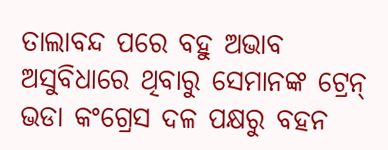ତାଲାବନ୍ଦ ପରେ ବହୁ ଅଭାବ ଅସୁବିଧାରେ ଥିବାରୁ ସେମାନଙ୍କ ଟ୍ରେନ୍ ଭଡା କଂଗ୍ରେସ ଦଳ ପକ୍ଷରୁ ବହନ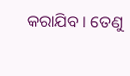କରାଯିବ । ତେଣୁ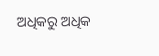ଅଧିକରୁ ଅଧିକ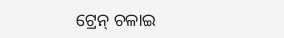ଟ୍ରେନ୍ ଚଳାଇ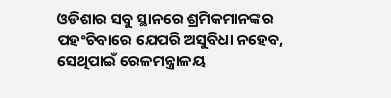ଓଡିଶାର ସବୁ ସ୍ଥାନରେ ଶ୍ରମିକମାନଙ୍କର ପହଂଚିବାରେ ଯେପରି ଅସୁବିଧା ନହେବ, ସେଥିପାଇଁ ରେଳମନ୍ତ୍ରାଳୟ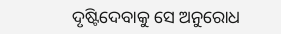ଦୃଷ୍ଟିଦେବାକୁ ସେ ଅନୁରୋଧ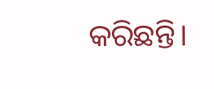କରିଛନ୍ତି।